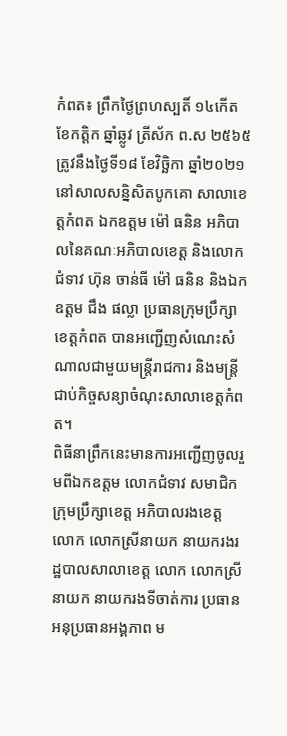កំពត៖ ព្រឹកថ្ងៃព្រហស្បតិ៍ ១៤កើត ខែកត្តិក ឆ្នាំឆ្លូវ ត្រីស័ក ព.ស ២៥៦៥ ត្រូវនឹងថ្ងៃទី១៨ ខែវិច្ឆិកា ឆ្នាំ២០២១ នៅសាលសន្និសិតបូកគោ សាលាខេត្តកំពត ឯកឧត្តម ម៉ៅ ធនិន អភិបាលនៃគណៈអភិបាលខេត្ត និងលោកជំទាវ ហ៊ុន ចាន់ធី ម៉ៅ ធនិន និងឯកឧត្តម ជឹង ផល្លា ប្រធានក្រុមប្រឹក្សាខេត្តកំពត បានអញ្ជើញសំណេះសំណាលជាមួយមន្ត្រីរាជការ និងមន្ត្រីជាប់កិច្ចសន្យាចំណុះសាលាខេត្តកំពត។
ពិធីនាព្រឹកនេះមានការអញ្ជើញចូលរួមពីឯកឧត្តម លោកជំទាវ សមាជិកក្រុមប្រឹក្សាខេត្ត អភិបាលរងខេត្ត លោក លោកស្រីនាយក នាយករងរដ្ឋបាលសាលាខេត្ត លោក លោកស្រីនាយក នាយករងទីចាត់ការ ប្រធាន អនុប្រធានអង្គភាព ម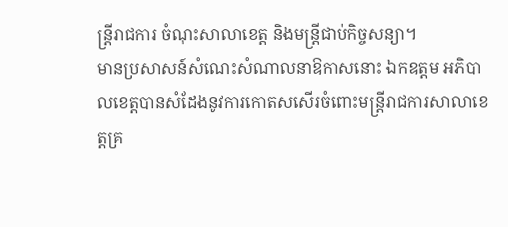ន្ត្រីរាជការ ចំណុះសាលាខេត្ត និងមន្ត្រីជាប់កិច្ចសន្យា។
មានប្រសាសន៍សំណេះសំណាលនាឱកាសនោះ ឯកឧត្តម អភិបាលខេត្តបានសំដែងនូវការកោតសសើរចំពោះមន្ត្រីរាជការសាលាខេត្តគ្រ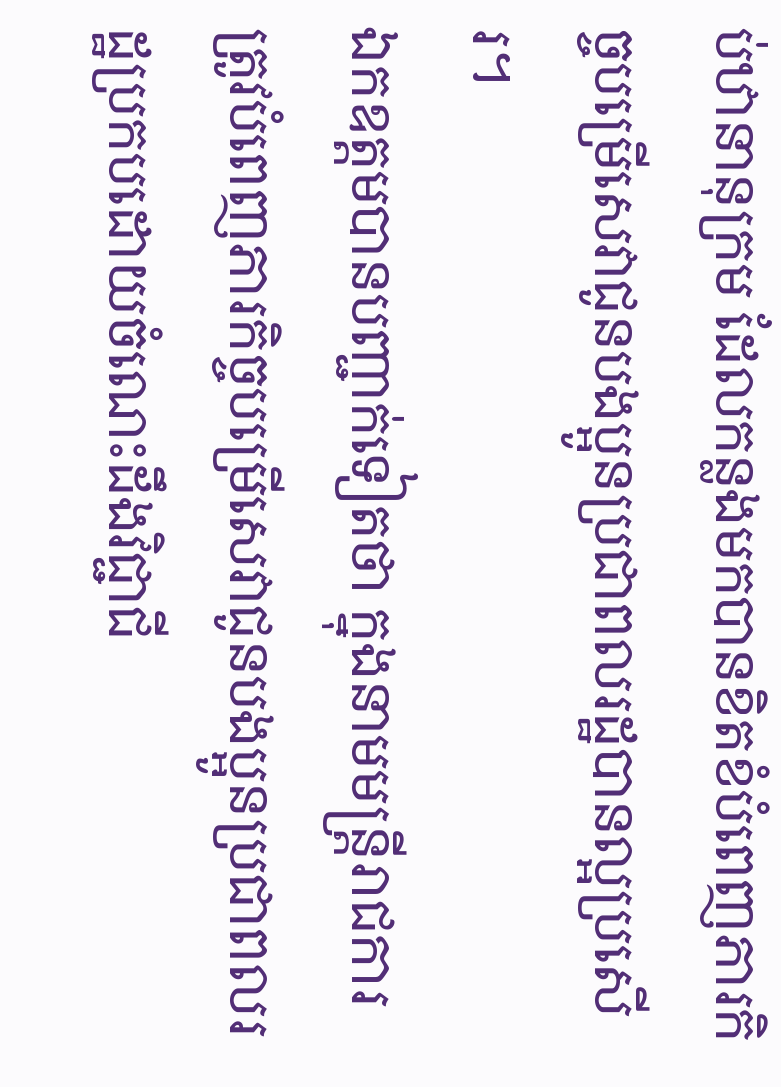ប់ឋានានុក្រម ដែលកន្លងមកបានខិតខំបំពេញភារកិច្ចបម្រើសេវាជូនបងប្អូនប្រជាពលរដ្ឋបានល្អប្រសើរ។
ឯកឧត្តមបានបញ្ជាក់ទៀតថា ក្នុងនាមមន្ត្រីរាជការត្រូវបំពេញភារកិច្ចបម្រើសេវាជូនបងប្អូនប្រជាពលរដ្ឋប្រកបដោយចំណេះដឹងវិជ្ជាជី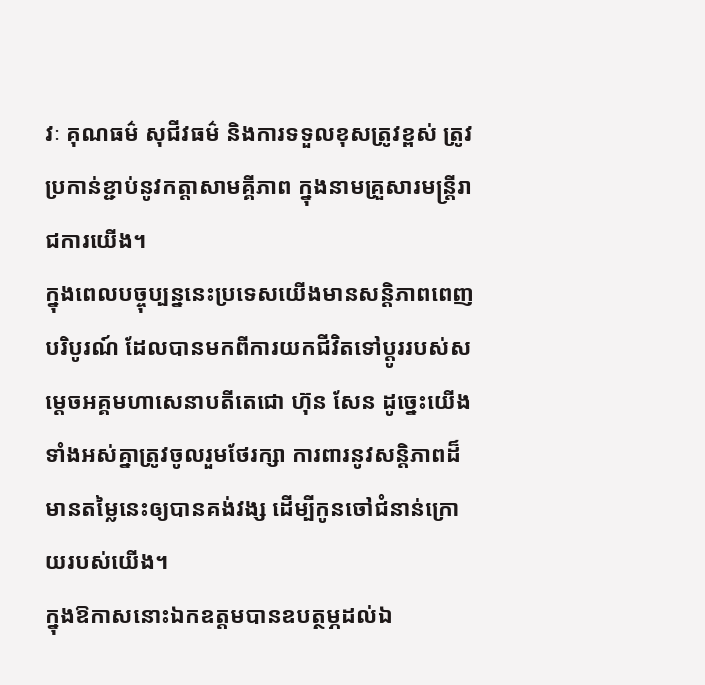វៈ គុណធម៌ សុជីវធម៌ និងការទទួលខុសត្រូវខ្ពស់ ត្រូវប្រកាន់ខ្ជាប់នូវកត្តាសាមគ្គីភាព ក្នុងនាមគ្រួសារមន្ត្រីរាជការយើង។
ក្នុងពេលបច្ចុប្បន្ននេះប្រទេសយើងមានសន្តិភាពពេញបរិបូរណ៍ ដែលបានមកពីការយកជីវិតទៅប្តូររបស់សម្តេចអគ្គមហាសេនាបតីតេជោ ហ៊ុន សែន ដូច្នេះយើងទាំងអស់គ្នាត្រូវចូលរួមថែរក្សា ការពារនូវសន្តិភាពដ៏មានតម្លៃនេះឲ្យបានគង់វង្ស ដើម្បីកូនចៅជំនាន់ក្រោយរបស់យើង។
ក្នុងឱកាសនោះឯកឧត្តមបានឧបត្ថម្ភដល់ឯ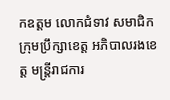កឧត្តម លោកជំទាវ សមាជិកក្រុមប្រឹក្សាខេត្ត អភិបាលរងខេត្ត មន្ត្រីរាជការ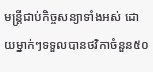មន្ត្រីជាប់កិច្ចសន្យាទាំងអស់ ដោយម្នាក់ៗទទួលបានថវិកាចំនួន៥០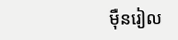ម៉ឺនរៀល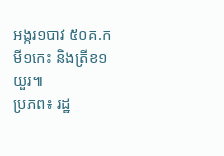អង្ករ១បាវ ៥០គ.ក មី១កេះ និងត្រីខ១យួរ៕
ប្រភព៖ រដ្ឋ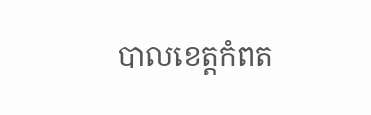បាលខេត្តកំពត